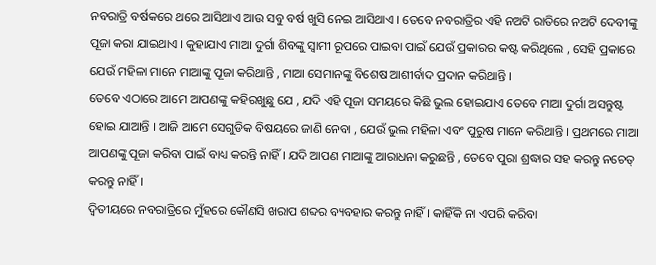ନବରାତ୍ରି ବର୍ଷକରେ ଥରେ ଆସିଥାଏ ଆଉ ସବୁ ବର୍ଷ ଖୁସି ନେଇ ଆସିଥାଏ । ତେବେ ନବରାତ୍ରିର ଏହି ନଅଟି ରାତିରେ ନଅଟି ଦେବୀଙ୍କୁ ପୂଜା କରା ଯାଇଥାଏ । କୁହାଯାଏ ମାଆ ଦୁର୍ଗା ଶିବଙ୍କୁ ସ୍ଵାମୀ ରୂପରେ ପାଇବା ପାଇଁ ଯେଉଁ ପ୍ରକାରର କଷ୍ଟ କରିଥିଲେ , ସେହି ପ୍ରକାରେ ଯେଉଁ ମହିଳା ମାନେ ମାଆଙ୍କୁ ପୂଜା କରିଥାନ୍ତି , ମାଆ ସେମାନଙ୍କୁ ବିଶେଷ ଆଶୀର୍ବାଦ ପ୍ରଦାନ କରିଥାନ୍ତି ।
ତେବେ ଏଠାରେ ଆମେ ଆପଣଙ୍କୁ କହିରଖୁଛୁ ଯେ , ଯଦି ଏହି ପୂଜା ସମୟରେ କିଛି ଭୁଲ ହୋଇଯାଏ ତେବେ ମାଆ ଦୁର୍ଗା ଅସନ୍ତୁଷ୍ଟ ହୋଇ ଯାଆନ୍ତି । ଆଜି ଆମେ ସେଗୁଡିକ ବିଷୟରେ ଜାଣି ନେବା , ଯେଉଁ ଭୁଲ ମହିଳା ଏବଂ ପୁରୁଷ ମାନେ କରିଥାନ୍ତି । ପ୍ରଥମରେ ମାଆ ଆପଣଙ୍କୁ ପୂଜା କରିବା ପାଇଁ ବାଧ୍ୟ କରନ୍ତି ନାହିଁ । ଯଦି ଆପଣ ମାଆଙ୍କୁ ଆରାଧନା କରୁଛନ୍ତି , ତେବେ ପୁରା ଶ୍ରଦ୍ଧାର ସହ କରନ୍ତୁ ନଚେତ୍ କରନ୍ତୁ ନାହିଁ ।
ଦ୍ଵିତୀୟରେ ନବରାତ୍ରିରେ ମୁଁହରେ କୌଣସି ଖରାପ ଶବ୍ଦର ବ୍ୟବହାର କରନ୍ତୁ ନାହିଁ । କାହିଁକି ନା ଏପରି କରିବା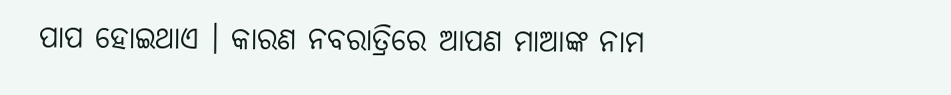ପାପ ହୋଇଥାଏ । କାରଣ ନବରାତ୍ରିରେ ଆପଣ ମାଆଙ୍କ ନାମ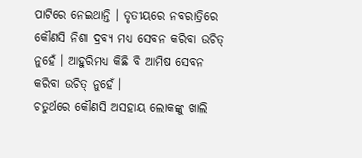ପାଟିରେ ନେଇଥାନ୍ତି । ତୃତୀୟରେ ନବରାତ୍ରିରେ କୌଣସି ନିଶା ଦ୍ରବ୍ୟ ମଧ୍ୟ ସେବନ କରିବା ଉଚିତ୍ ନୁହେଁ । ଆହୁରିମଧ୍ୟ କିଛି ବି ଆମିଷ ସେବନ କରିବା ଉଚିତ୍ ନୁହେଁ ।
ଚତୁର୍ଥରେ କୌଣସି ଅସହାୟ ଲୋକଙ୍କୁ ଖାଲି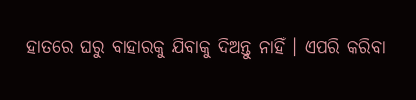ହାତରେ ଘରୁ ବାହାରକୁ ଯିବାକୁ ଦିଅନ୍ତୁ ନାହିଁ । ଏପରି କରିବା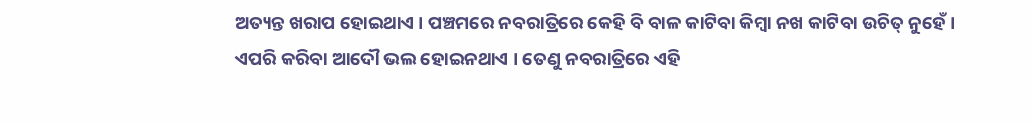ଅତ୍ୟନ୍ତ ଖରାପ ହୋଇଥାଏ । ପଞ୍ଚମରେ ନବରାତ୍ରିରେ କେହି ବି ବାଳ କାଟିବା କିମ୍ବା ନଖ କାଟିବା ଉଚିତ୍ ନୁହେଁ । ଏପରି କରିବା ଆଦୌ ଭଲ ହୋଇନଥାଏ । ତେଣୁ ନବରାତ୍ରିରେ ଏହି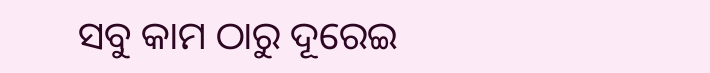ସବୁ କାମ ଠାରୁ ଦୂରେଇ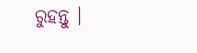ରୁହନ୍ତୁ ।